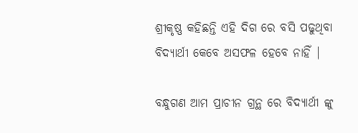ଶ୍ରୀକୃଷ୍ଣ କହିଛନ୍ତି ଏହି ଦିଗ ରେ ବସି ପଢୁଥିବା ବିଦ୍ୟାର୍ଥୀ କେବେ ଅସଫଳ ହେବେ ନାହିଁ |

ବନ୍ଧୁଗଣ ଆମ ପ୍ରାଚୀନ ଗ୍ରନ୍ଥ ରେ ବିଦ୍ୟାର୍ଥୀ ଙ୍କୁ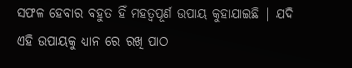ସଫଳ ହେବାର ବହୁତ ହିଁ ମହତ୍ୱପୂର୍ଣ ଉପାୟ କୁହାଯାଇଛି | ଯଦି ଏହି ଉପାୟକୁ ଧ୍ୟାନ ରେ ରଖି ପାଠ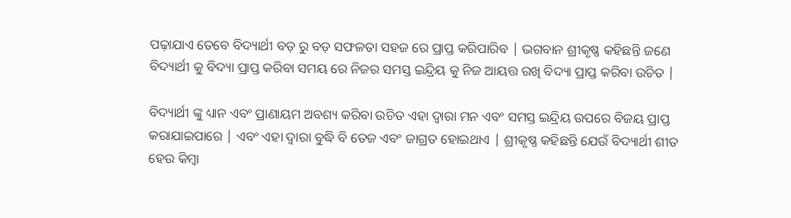ପଢ଼ାଯାଏ ତେବେ ବିଦ୍ୟାର୍ଥୀ ବଡ଼ ରୁ ବଡ଼ ସଫଳତା ସହଜ ରେ ପ୍ରାପ୍ତ କରିପାରିବ | ଭଗବାନ ଶ୍ରୀକୃଷ୍ଣ କହିଛନ୍ତି ଜଣେ ବିଦ୍ୟାର୍ଥୀ କୁ ବିଦ୍ୟା ପ୍ରାପ୍ତ କରିବା ସମୟ ରେ ନିଜର ସମସ୍ତ ଇନ୍ଦ୍ରିୟ କୁ ନିଜ ଆୟତ୍ତ ରଖି ବିଦ୍ୟା ପ୍ରାପ୍ତ କରିବା ଉଚିତ |

ବିଦ୍ୟାର୍ଥୀ ଙ୍କୁ ଧ୍ୟାନ ଏବଂ ପ୍ରାଣାୟମ ଅବଶ୍ୟ କରିବା ଉଚିତ ଏହା ଦ୍ୱାରା ମନ ଏବଂ ସମସ୍ତ ଇନ୍ଦ୍ରିୟ ଉପରେ ବିଜୟ ପ୍ରାପ୍ତ କରାଯାଇପାରେ | ଏବଂ ଏହା ଦ୍ୱାରା ବୁଦ୍ଧି ବି ତେଜ ଏବଂ ଜାଗ୍ରତ ହୋଇଥାଏ | ଶ୍ରୀକୃଷ୍ଣ କହିଛନ୍ତି ଯେଉଁ ବିଦ୍ୟାର୍ଥୀ ଶୀତ ହେଉ କିମ୍ବା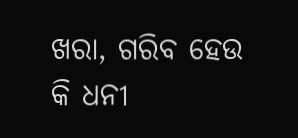ଖରା, ଗରିବ ହେଉ କି ଧନୀ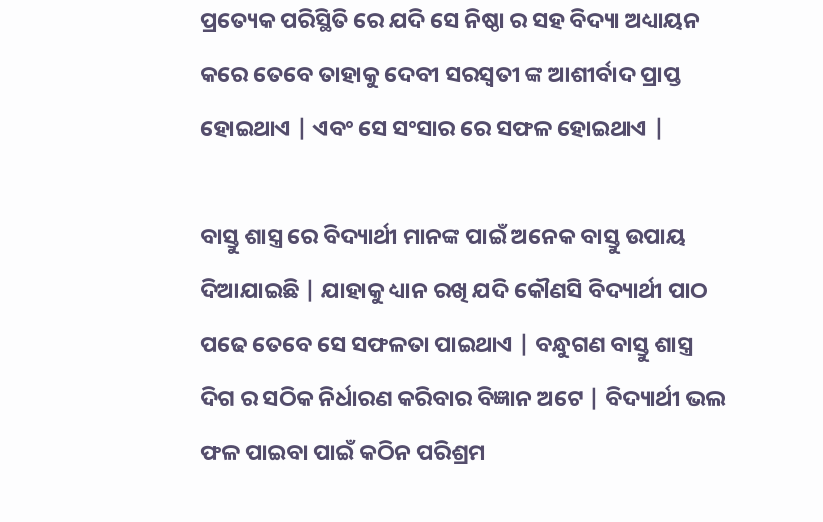ପ୍ରତ୍ୟେକ ପରିସ୍ଥିତି ରେ ଯଦି ସେ ନିଷ୍ଠା ର ସହ ବିଦ୍ୟା ଅଧ୍ୟାୟନ କରେ ତେବେ ତାହାକୁ ଦେବୀ ସରସ୍ୱତୀ ଙ୍କ ଆଶୀର୍ବାଦ ପ୍ରାପ୍ତ ହୋଇଥାଏ | ଏବଂ ସେ ସଂସାର ରେ ସଫଳ ହୋଇଥାଏ |

ବାସ୍ତୁ ଶାସ୍ତ୍ର ରେ ବିଦ୍ୟାର୍ଥୀ ମାନଙ୍କ ପାଇଁ ଅନେକ ବାସ୍ତୁ ଉପାୟ ଦିଆଯାଇଛି | ଯାହାକୁ ଧ୍ୟାନ ରଖି ଯଦି କୌଣସି ବିଦ୍ୟାର୍ଥୀ ପାଠ ପଢେ ତେବେ ସେ ସଫଳତା ପାଇଥାଏ | ବନ୍ଧୁଗଣ ବାସ୍ତୁ ଶାସ୍ତ୍ର ଦିଗ ର ସଠିକ ନିର୍ଧାରଣ କରିବାର ବିଜ୍ଞାନ ଅଟେ | ବିଦ୍ୟାର୍ଥୀ ଭଲ ଫଳ ପାଇବା ପାଇଁ କଠିନ ପରିଶ୍ରମ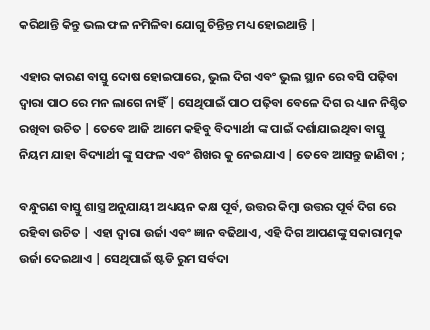କରିଥାନ୍ତି କିନ୍ତୁ ଭଲ ଫଳ ନମିଳିବା ଯୋଗୁ ଚିନ୍ତିନ୍ତ ମଧ୍ୟ ହୋଇଥାନ୍ତି |

ଏହାର କାରଣ ବାସ୍ତୁ ଦୋଷ ହୋଇପାରେ, ଭୁଲ ଦିଗ ଏବଂ ଭୁଲ ସ୍ଥାନ ରେ ବସି ପଢ଼ିବା ଦ୍ୱାରା ପାଠ ରେ ମନ ଲାଗେ ନାହିଁ | ସେଥିପାଇଁ ପାଠ ପଢ଼ିବା ବେଳେ ଦିଗ ର ଧ୍ୟାନ ନିଶ୍ଚିତ ରଖିବା ଉଚିତ | ତେବେ ଆଜି ଆମେ କହିବୁ ବିଦ୍ୟାର୍ଥୀ ଙ୍କ ପାଇଁ ଦର୍ଶାଯାଇଥିବା ବାସ୍ତୁ ନିୟମ ଯାହା ବିଦ୍ୟାର୍ଥୀ ଙ୍କୁ ସଫଳ ଏବଂ ଶିଖର କୁ ନେଇଯାଏ | ତେବେ ଆସନ୍ତୁ ଜାଣିବା ;

ବନ୍ଧୁଗଣ ବାସ୍ତୁ ଶାସ୍ତ୍ର ଅନୁଯାୟୀ ଅଧ୍ୟୟନ କକ୍ଷ ପୂର୍ବ, ଉତ୍ତର କିମ୍ବା ଉତ୍ତର ପୂର୍ବ ଦିଗ ରେ ରହିବା ଉଚିତ | ଏହା ଦ୍ୱାରା ଉର୍ଜା ଏବଂ ଜ୍ଞାନ ବଢିଥାଏ, ଏହି ଦିଗ ଆପଣଙ୍କୁ ସକାରାତ୍ମକ ଉର୍ଜା ଦେଇଥାଏ | ସେଥିପାଇଁ ଷ୍ଟଡି ରୁମ ସର୍ବଦା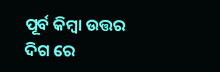ପୂର୍ବ କିମ୍ବା ଉତ୍ତର ଦିଗ ରେ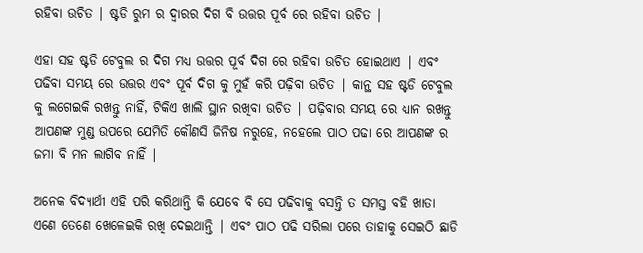ରହିବା ଉଚିତ | ଷ୍ଟଡି ରୁମ ର ଦ୍ୱାରର ଦିଗ ବି ଉତ୍ତର ପୂର୍ବ ରେ ରହିବା ଉଚିତ |

ଏହା ସହ ଷ୍ଟଡି ଟେବୁଲ ର ଦିଗ ମଧ୍ୟ ଉତ୍ତର ପୂର୍ବ ଦିଗ ରେ ରହିବା ଉଚିତ ହୋଇଥାଏ | ଏବଂ ପଢିବା ସମୟ ରେ ଉତ୍ତର ଏବଂ ପୂର୍ବ ଦିଗ କୁ ମୁହଁ କରି ପଢ଼ିବା ଉଚିତ | କାନ୍ଥ ସହ ଷ୍ଟଡି ଟେବୁଲ କୁ ଲଗେଇକି ରଖନ୍ତୁ ନାହିଁ, ଟିକିଏ ଖାଲି ସ୍ଥାନ ରଖିବା ଉଚିତ | ପଢ଼ିବାର ସମୟ ରେ ଧ୍ୟାନ ରଖନ୍ତୁ ଆପଣଙ୍କ ମୁଣ୍ଡ ଉପରେ ଯେମିତି କୌଣସି ଜିନିଷ ନରୁହେ, ନହେଲେ ପାଠ ପଢା ରେ ଆପଣଙ୍କ ର ଜମା ବି ମନ ଲାଗିବ ନାହିଁ |

ଅନେକ ବିଦ୍ୟାର୍ଥୀ ଏହି ପରି କରିଥାନ୍ତି କି ଯେବେ ବି ସେ ପଢିବାକୁ ବସନ୍ତି ତ ସମସ୍ତ ବହି ଖାତା ଏଣେ ତେଣେ ଖେଳେଇକି ରଖି ଦେଇଥାନ୍ତି | ଏବଂ ପାଠ ପଢି ସରିଲା ପରେ ତାହାକୁ ସେଇଠି ଛାଡି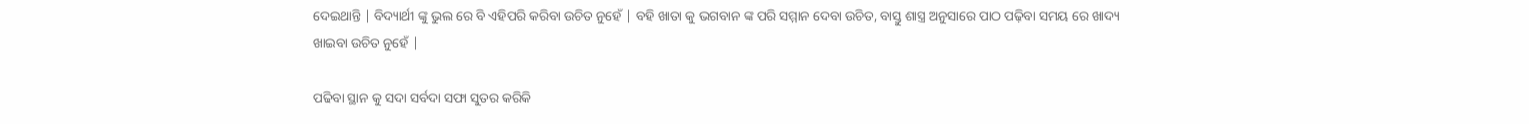ଦେଇଥାନ୍ତି | ବିଦ୍ୟାର୍ଥୀ ଙ୍କୁ ଭୁଲ ରେ ବି ଏହିପରି କରିବା ଉଚିତ ନୁହେଁ | ବହି ଖାତା କୁ ଭଗବାନ ଙ୍କ ପରି ସମ୍ମାନ ଦେବା ଉଚିତ, ବାସ୍ତୁ ଶାସ୍ତ୍ର ଅନୁସାରେ ପାଠ ପଢ଼ିବା ସମୟ ରେ ଖାଦ୍ୟ ଖାଇବା ଉଚିତ ନୁହେଁ |

ପଢିବା ସ୍ଥାନ କୁ ସଦା ସର୍ବଦା ସଫା ସୁତର କରିକି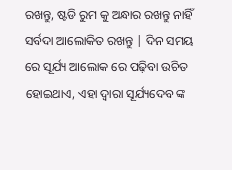ରଖନ୍ତୁ, ଷ୍ଟଡି ରୁମ କୁ ଅନ୍ଧାର ରଖନ୍ତୁ ନାହିଁ ସର୍ବଦା ଆଲୋକିତ ରଖନ୍ତୁ | ଦିନ ସମୟ ରେ ସୂର୍ଯ୍ୟ ଆଲୋକ ରେ ପଢ଼ିବା ଉଚିତ ହୋଇଥାଏ, ଏହା ଦ୍ୱାରା ସୂର୍ଯ୍ୟଦେବ ଙ୍କ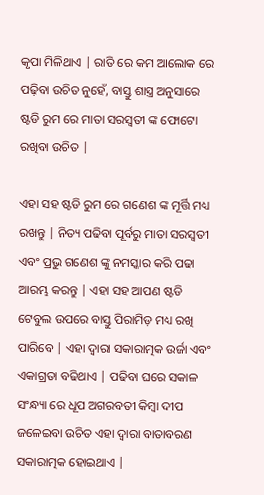କୃପା ମିଳିଥାଏ | ରାତି ରେ କମ ଆଲୋକ ରେ ପଢ଼ିବା ଉଚିତ ନୁହେଁ, ବାସ୍ତୁ ଶାସ୍ତ୍ର ଅନୁସାରେ ଷ୍ଟଡି ରୁମ ରେ ମାତା ସରସ୍ବତୀ ଙ୍କ ଫୋଟୋ ରଖିବା ଉଚିତ |

ଏହା ସହ ଷ୍ଟଡି ରୁମ ରେ ଗଣେଶ ଙ୍କ ମୂର୍ତ୍ତି ମଧ୍ୟ ରଖନ୍ତୁ | ନିତ୍ୟ ପଢିବା ପୂର୍ବରୁ ମାତା ସରସ୍ବତୀ ଏବଂ ପ୍ରଭୁ ଗଣେଶ ଙ୍କୁ ନମସ୍କାର କରି ପଢା ଆରମ୍ଭ କରନ୍ତୁ | ଏହା ସହ ଆପଣ ଷ୍ଟଡି ଟେବୁଲ ଉପରେ ବାସ୍ତୁ ପିରାମିଡ଼ ମଧ୍ୟ ରଖି ପାରିବେ | ଏହା ଦ୍ୱାରା ସକାରାତ୍ମକ ଉର୍ଜା ଏବଂ ଏକାଗ୍ରତା ବଢିଥାଏ | ପଢିବା ଘରେ ସକାଳ ସଂନ୍ଧ୍ୟା ରେ ଧୂପ ଅଗରବତୀ କିମ୍ବା ଦୀପ ଜଳେଇବା ଉଚିତ ଏହା ଦ୍ୱାରା ବାତାବରଣ ସକାରାତ୍ମକ ହୋଇଥାଏ |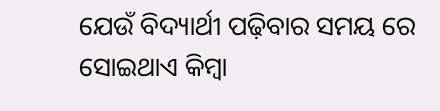ଯେଉଁ ବିଦ୍ୟାର୍ଥୀ ପଢ଼ିବାର ସମୟ ରେ ସୋଇଥାଏ କିମ୍ବା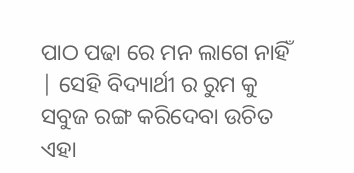ପାଠ ପଢା ରେ ମନ ଲାଗେ ନାହିଁ | ସେହି ବିଦ୍ୟାର୍ଥୀ ର ରୁମ କୁ ସବୁଜ ରଙ୍ଗ କରିଦେବା ଉଚିତ ଏହା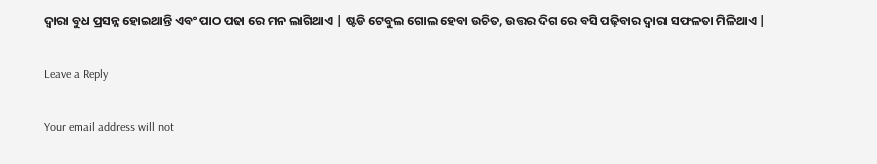ଦ୍ୱାରା ବୁଧ ପ୍ରସନ୍ନ ହୋଇଥାନ୍ତି ଏବଂ ପାଠ ପଢା ରେ ମନ ଲାଗିଥାଏ | ଷ୍ଟଡି ଟେବୁଲ ଗୋଲ ହେବା ଉଚିତ, ଉତ୍ତର ଦିଗ ରେ ବସି ପଢ଼ିବାର ଦ୍ୱାରା ସଫଳତା ମିଳିଥାଏ |

Leave a Reply

Your email address will not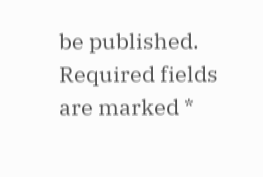be published. Required fields are marked *